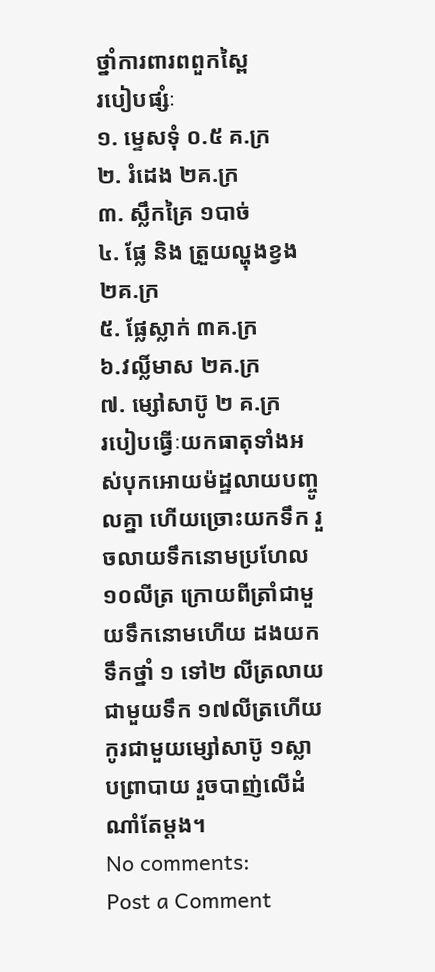ថ្នាំការពារពពួកស្ពៃ
របៀបផ្សំៈ
១. ម្ទេសទុំ ០.៥ គ.ក្រ
២. រំដេង ២គ.ក្រ
៣. ស្លឹកគ្រៃ ១បាច់
៤. ផ្លែ និង ត្រួយល្ហុងខ្វង ២គ.ក្រ
៥. ផ្លែស្លាក់ ៣គ.ក្រ
៦.វល្លិ៍មាស ២គ.ក្រ
៧. ម្សៅសាប៊ូ ២ គ.ក្រ
របៀបធ្វើៈយកធាតុទាំងអស់បុកអោយម៉ដ្ឋលាយបញ្ចូលគ្នា ហើយច្រោះយកទឹក រួចលាយទឹកនោមប្រហែល១០លីត្រ ក្រោយពីត្រាំជាមួយទឹកនោមហើយ ដងយកទឹកថ្នាំ ១ ទៅ២ លីត្រលាយជាមួយទឹក ១៧លីត្រហើយកូរជាមួយម្សៅសាប៊ូ ១ស្លាបព្រាបាយ រួចបាញ់លើដំណាំតែម្តង។
No comments:
Post a Comment